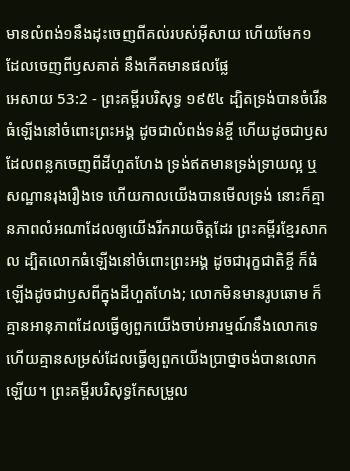មានលំពង់១នឹងដុះចេញពីគល់របស់អ៊ីសាយ ហើយមែក១ ដែលចេញពីឫសគាត់ នឹងកើតមានផលផ្លែ
អេសាយ 53:2 - ព្រះគម្ពីរបរិសុទ្ធ ១៩៥៤ ដ្បិតទ្រង់បានចំរើនធំឡើងនៅចំពោះព្រះអង្គ ដូចជាលំពង់ទន់ខ្ចី ហើយដូចជាឫសដែលពន្លកចេញពីដីហួតហែង ទ្រង់ឥតមានទ្រង់ទ្រាយល្អ ឬសណ្ឋានរុងរឿងទេ ហើយកាលយើងបានមើលទ្រង់ នោះក៏គ្មានភាពលំអណាដែលឲ្យយើងរីករាយចិត្តដែរ ព្រះគម្ពីរខ្មែរសាកល ដ្បិតលោកធំឡើងនៅចំពោះព្រះអង្គ ដូចជារុក្ខជាតិខ្ចី ក៏ធំឡើងដូចជាឫសពីក្នុងដីហួតហែង; លោកមិនមានរូបឆោម ក៏គ្មានអានុភាពដែលធ្វើឲ្យពួកយើងចាប់អារម្មណ៍នឹងលោកទេ ហើយគ្មានសម្រស់ដែលធ្វើឲ្យពួកយើងប្រាថ្នាចង់បានលោកឡើយ។ ព្រះគម្ពីរបរិសុទ្ធកែសម្រួល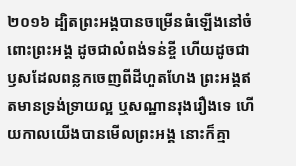២០១៦ ដ្បិតព្រះអង្គបានចម្រើនធំឡើងនៅចំពោះព្រះអង្គ ដូចជាលំពង់ទន់ខ្ចី ហើយដូចជាឫសដែលពន្លកចេញពីដីហួតហែង ព្រះអង្គឥតមានទ្រង់ទ្រាយល្អ ឬសណ្ឋានរុងរឿងទេ ហើយកាលយើងបានមើលព្រះអង្គ នោះក៏គ្មា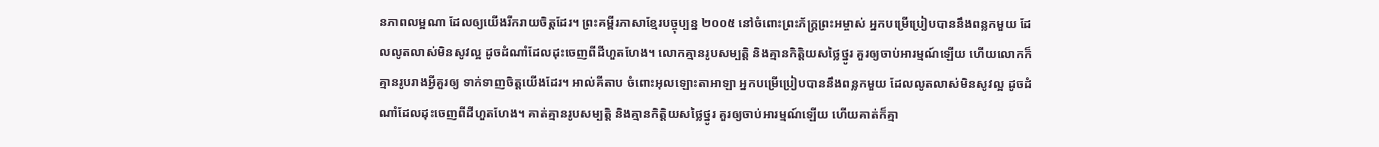នភាពលម្អណា ដែលឲ្យយើងរីករាយចិត្តដែរ។ ព្រះគម្ពីរភាសាខ្មែរបច្ចុប្បន្ន ២០០៥ នៅចំពោះព្រះភ័ក្ត្រព្រះអម្ចាស់ អ្នកបម្រើប្រៀបបាននឹងពន្លកមួយ ដែលលូតលាស់មិនសូវល្អ ដូចដំណាំដែលដុះចេញពីដីហួតហែង។ លោកគ្មានរូបសម្បត្តិ និងគ្មានកិត្តិយសថ្លៃថ្នូរ គួរឲ្យចាប់អារម្មណ៍ឡើយ ហើយលោកក៏គ្មានរូបរាងអ្វីគួរឲ្យ ទាក់ទាញចិត្តយើងដែរ។ អាល់គីតាប ចំពោះអុលឡោះតាអាឡា អ្នកបម្រើប្រៀបបាននឹងពន្លកមួយ ដែលលូតលាស់មិនសូវល្អ ដូចដំណាំដែលដុះចេញពីដីហួតហែង។ គាត់គ្មានរូបសម្បត្តិ និងគ្មានកិត្តិយសថ្លៃថ្នូរ គួរឲ្យចាប់អារម្មណ៍ឡើយ ហើយគាត់ក៏គ្មា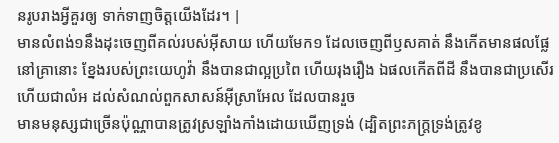នរូបរាងអ្វីគួរឲ្យ ទាក់ទាញចិត្តយើងដែរ។ |
មានលំពង់១នឹងដុះចេញពីគល់របស់អ៊ីសាយ ហើយមែក១ ដែលចេញពីឫសគាត់ នឹងកើតមានផលផ្លែ
នៅគ្រានោះ ខ្នែងរបស់ព្រះយេហូវ៉ា នឹងបានជាល្អប្រពៃ ហើយរុងរឿង ឯផលកើតពីដី នឹងបានជាប្រសើរ ហើយជាលំអ ដល់សំណល់ពួកសាសន៍អ៊ីស្រាអែល ដែលបានរួច
មានមនុស្សជាច្រើនប៉ុណ្ណាបានត្រូវស្រឡាំងកាំងដោយឃើញទ្រង់ (ដ្បិតព្រះភក្ត្រទ្រង់ត្រូវខូ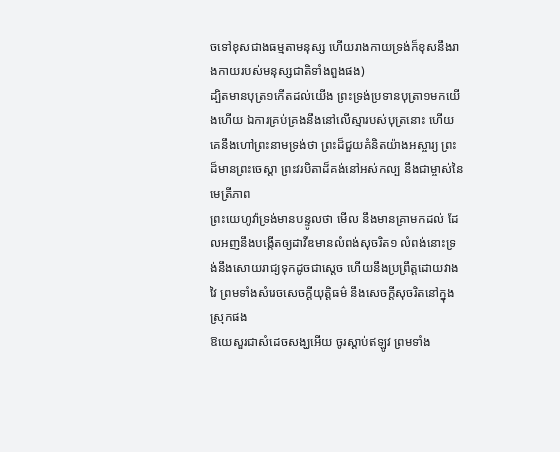ចទៅខុសជាងធម្មតាមនុស្ស ហើយរាងកាយទ្រង់ក៏ខុសនឹងរាងកាយរបស់មនុស្សជាតិទាំងពួងផង)
ដ្បិតមានបុត្រ១កើតដល់យើង ព្រះទ្រង់ប្រទានបុត្រា១មកយើងហើយ ឯការគ្រប់គ្រងនឹងនៅលើស្មារបស់បុត្រនោះ ហើយគេនឹងហៅព្រះនាមទ្រង់ថា ព្រះដ៏ជួយគំនិតយ៉ាងអស្ចារ្យ ព្រះដ៏មានព្រះចេស្តា ព្រះវរបិតាដ៏គង់នៅអស់កល្ប នឹងជាម្ចាស់នៃមេត្រីភាព
ព្រះយេហូវ៉ាទ្រង់មានបន្ទូលថា មើល នឹងមានគ្រាមកដល់ ដែលអញនឹងបង្កើតឲ្យដាវីឌមានលំពង់សុចរិត១ លំពង់នោះទ្រង់នឹងសោយរាជ្យទុកដូចជាស្តេច ហើយនឹងប្រព្រឹត្តដោយវាងវៃ ព្រមទាំងសំរេចសេចក្ដីយុត្តិធម៌ នឹងសេចក្ដីសុចរិតនៅក្នុងស្រុកផង
ឱយេសួរជាសំដេចសង្ឃអើយ ចូរស្តាប់ឥឡូវ ព្រមទាំង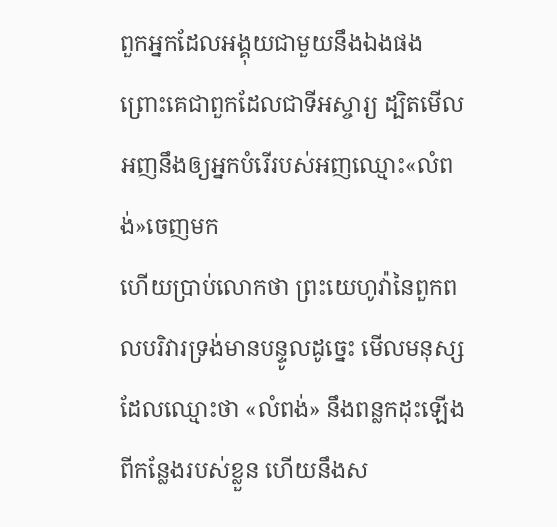ពួកអ្នកដែលអង្គុយជាមួយនឹងឯងផង ព្រោះគេជាពួកដែលជាទីអស្ចារ្យ ដ្បិតមើល អញនឹងឲ្យអ្នកបំរើរបស់អញឈ្មោះ«លំពង់»ចេញមក
ហើយប្រាប់លោកថា ព្រះយេហូវ៉ានៃពួកពលបរិវារទ្រង់មានបន្ទូលដូច្នេះ មើលមនុស្សដែលឈ្មោះថា «លំពង់» នឹងពន្លកដុះឡើងពីកន្លែងរបស់ខ្លួន ហើយនឹងស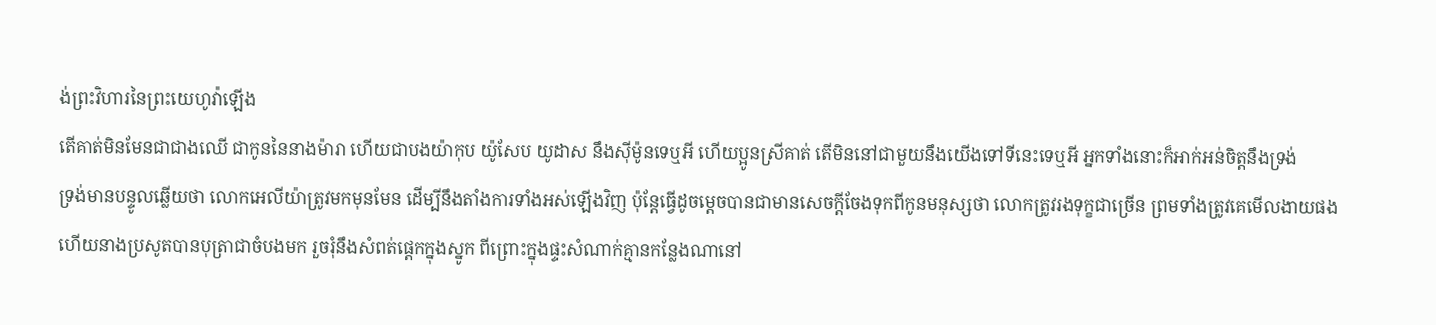ង់ព្រះវិហារនៃព្រះយេហូវ៉ាឡើង
តើគាត់មិនមែនជាជាងឈើ ជាកូននៃនាងម៉ារា ហើយជាបងយ៉ាកុប យ៉ូសែប យូដាស នឹងស៊ីម៉ូនទេឬអី ហើយប្អូនស្រីគាត់ តើមិននៅជាមួយនឹងយើងទៅទីនេះទេឬអី អ្នកទាំងនោះក៏អាក់អន់ចិត្តនឹងទ្រង់
ទ្រង់មានបន្ទូលឆ្លើយថា លោកអេលីយ៉ាត្រូវមកមុនមែន ដើម្បីនឹងតាំងការទាំងអស់ឡើងវិញ ប៉ុន្តែធ្វើដូចម្តេចបានជាមានសេចក្ដីចែងទុកពីកូនមនុស្សថា លោកត្រូវរងទុក្ខជាច្រើន ព្រមទាំងត្រូវគេមើលងាយផង
ហើយនាងប្រសូតបានបុត្រាជាចំបងមក រួចរុំនឹងសំពត់ផ្តេកក្នុងស្នូក ពីព្រោះក្នុងផ្ទះសំណាក់គ្មានកន្លែងណានៅ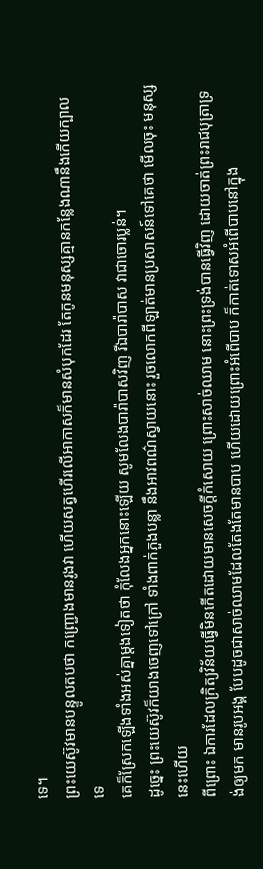ទេ។
ព្រះយេស៊ូវមានបន្ទូលតបថា កញ្ជ្រោងមានរូងវា ហើយសត្វហើរលើអាកាសក៏មានសំបុកដែរ តែកូនមនុស្សគ្មានកន្លែងណានឹងកើយក្បាលទេ
គេក៏ស្រែកឡើងទាំងអស់គ្នាម្តងទៀតថា កុំលែងអ្នកនោះឡើយ សូមលែងបារ៉ាបាសវិញ រីឯបារ៉ាបាស វាជាចោរប្លន់។
ដូច្នេះ ព្រះយេស៊ូវក៏យាងចេញទៅក្រៅ ទាំងពាក់ភួងបន្លា នឹងអាវពណ៌ស្វាយនោះ រួចលោកពីឡាត់មានប្រសាសន៍ទៅគេថា មើលចុះ មនុស្សនេះហើយ
ពីព្រោះ ឯការដែលក្រិត្យវិន័យធ្វើមិនកើតដោយមានសេចក្ដីកំសោយ ព្រោះសាច់ឈាម នោះព្រះទ្រង់បានធ្វើវិញ ដោយចាត់ព្រះរាជបុត្រាទ្រង់ឲ្យមក មានរូបអង្គ បែបដូចជាសាច់ឈាមដែលតែងតែមានបាប ហើយដោយព្រោះអំពើបាប ក៏កាត់ទោសអំពើបាបនៅក្នុង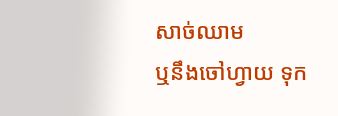សាច់ឈាម
ឬនឹងចៅហ្វាយ ទុក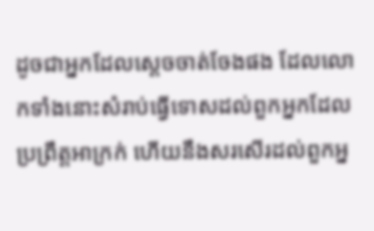ដូចជាអ្នកដែលស្តេចចាត់ចែងផង ដែលលោកទាំងនោះសំរាប់ធ្វើទោសដល់ពួកអ្នកដែលប្រព្រឹត្តអាក្រក់ ហើយនឹងសរសើរដល់ពួកអ្ន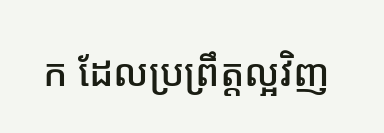ក ដែលប្រព្រឹត្តល្អវិញ